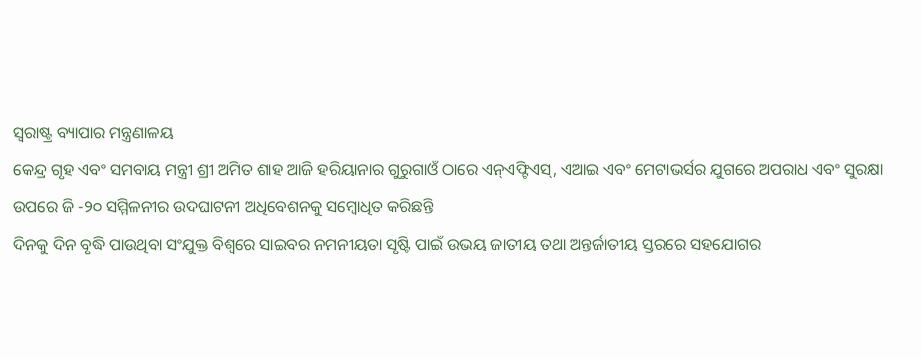ସ୍ଵରାଷ୍ଟ୍ର ବ୍ୟାପାର ମନ୍ତ୍ରଣାଳୟ
କେନ୍ଦ୍ର ଗୃହ ଏବଂ ସମବାୟ ମନ୍ତ୍ରୀ ଶ୍ରୀ ଅମିତ ଶାହ ଆଜି ହରିୟାନାର ଗୁରୁଗାଓଁ ଠାରେ ଏନ୍ଏଫ୍ଟିଏସ୍, ଏଆଇ ଏବଂ ମେଟାଭର୍ସର ଯୁଗରେ ଅପରାଧ ଏବଂ ସୁରକ୍ଷା ଉପରେ ଜି -୨୦ ସମ୍ମିଳନୀର ଉଦଘାଟନୀ ଅଧିବେଶନକୁ ସମ୍ବୋଧିତ କରିଛନ୍ତି
ଦିନକୁ ଦିନ ବୃଦ୍ଧି ପାଉଥିବା ସଂଯୁକ୍ତ ବିଶ୍ୱରେ ସାଇବର ନମନୀୟତା ସୃଷ୍ଟି ପାଇଁ ଉଭୟ ଜାତୀୟ ତଥା ଅନ୍ତର୍ଜାତୀୟ ସ୍ତରରେ ସହଯୋଗର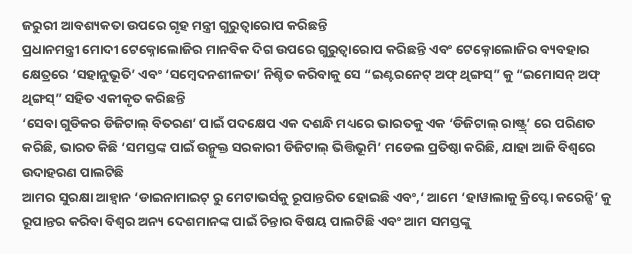ଜରୁରୀ ଆବଶ୍ୟକତା ଉପରେ ଗୃହ ମନ୍ତ୍ରୀ ଗୁରୁତ୍ୱାରୋପ କରିଛନ୍ତି
ପ୍ରଧାନମନ୍ତ୍ରୀ ମୋଦୀ ଟେକ୍ନୋଲୋଜିର ମାନବିକ ଦିଗ ଉପରେ ଗୁରୁତ୍ୱାରୋପ କରିଛନ୍ତି ଏବଂ ଟେକ୍ନୋଲୋଜିର ବ୍ୟବହାର କ୍ଷେତ୍ରରେ ‘ସହାନୁଭୂତି’ ଏବଂ ‘ସମ୍ବେଦନଶୀଳତା’ ନିଶ୍ଚିତ କରିବାକୁ ସେ “ଇଣ୍ଟରନେଟ୍ ଅଫ୍ ଥିଙ୍ଗସ୍” କୁ “ଇମୋସନ୍ ଅଫ୍ ଥିଙ୍ଗସ୍” ସହିତ ଏକୀକୃତ କରିଛନ୍ତି
‘ସେବା ଗୁଡିକର ଡିଜିଟାଲ୍ ବିତରଣ’ ପାଇଁ ପଦକ୍ଷେପ ଏକ ଦଶନ୍ଧି ମଧ୍ୟରେ ଭାରତକୁ ଏକ ‘ଡିଜିଟାଲ୍ ରାଷ୍ଟ୍ର୍’ ରେ ପରିଣତ କରିଛି, ଭାରତ କିଛି ‘ସମସ୍ତଙ୍କ ପାଇଁ ଉନ୍ମୁକ୍ତ ସରକାରୀ ଡିଜିଟାଲ୍ ଭିତ୍ତିଭୂମି’ ମଡେଲ ପ୍ରତିଷ୍ଠା କରିଛି, ଯାହା ଆଜି ବିଶ୍ୱରେ ଉଦାହରଣ ପାଲଟିଛି
ଆମର ସୁରକ୍ଷା ଆହ୍ୱାନ ‘ଡାଇନାମାଇଟ୍ ରୁ ମେଟାଭର୍ସକୁ ରୂପାନ୍ତରିତ ହୋଇଛି ଏବଂ,‘ ଆମେ ‘ହାୱାଲାକୁ କ୍ରିପ୍ଟୋ କରେନ୍ସି’ କୁ ରୂପାନ୍ତର କରିବା ବିଶ୍ୱର ଅନ୍ୟ ଦେଶମାନଙ୍କ ପାଇଁ ଚିନ୍ତାର ବିଷୟ ପାଲଟିଛି ଏବଂ ଆମ ସମସ୍ତଙ୍କୁ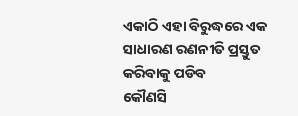ଏକାଠି ଏହା ବିରୁଦ୍ଧରେ ଏକ ସାଧାରଣ ରଣନୀତି ପ୍ରସ୍ତୁତ କରିବାକୁ ପଡିବ
କୌଣସି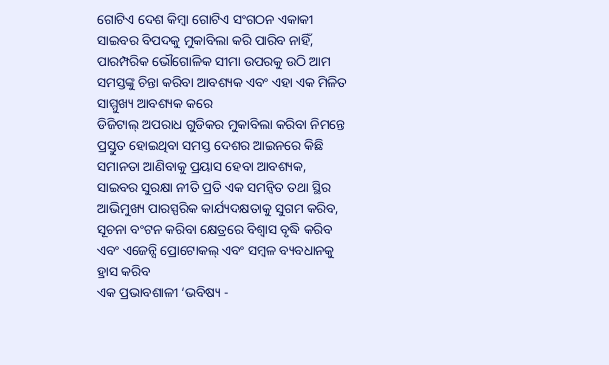ଗୋଟିଏ ଦେଶ କିମ୍ବା ଗୋଟିଏ ସଂଗଠନ ଏକାକୀ ସାଇବର ବିପଦକୁ ମୁକାବିଲା କରି ପାରିବ ନାହିଁ, ପାରମ୍ପରିକ ଭୌଗୋଳିକ ସୀମା ଉପରକୁ ଉଠି ଆମ ସମସ୍ତଙ୍କୁ ଚିନ୍ତା କରିବା ଆବଶ୍ୟକ ଏବଂ ଏହା ଏକ ମିଳିତ ସାମ୍ମୁଖ୍ୟ ଆବଶ୍ୟକ କରେ
ଡିଜିଟାଲ୍ ଅପରାଧ ଗୁଡିକର ମୁକାବିଲା କରିବା ନିମନ୍ତେ ପ୍ରସ୍ତୁତ ହୋଇଥିବା ସମସ୍ତ ଦେଶର ଆଇନରେ କିଛି ସମାନତା ଆଣିବାକୁ ପ୍ରୟାସ ହେବା ଆବଶ୍ୟକ, ସାଇବର ସୁରକ୍ଷା ନୀତି ପ୍ରତି ଏକ ସମନ୍ୱିତ ତଥା ସ୍ଥିର ଆଭିମୁଖ୍ୟ ପାରସ୍ପରିକ କାର୍ଯ୍ୟଦକ୍ଷତାକୁ ସୁଗମ କରିବ, ସୂଚନା ବଂଟନ କରିବା କ୍ଷେତ୍ରରେ ବିଶ୍ୱାସ ବୃଦ୍ଧି କରିବ ଏବଂ ଏଜେନ୍ସି ପ୍ରୋଟୋକଲ୍ ଏବଂ ସମ୍ବଳ ବ୍ୟବଧାନକୁ ହ୍ରାସ କରିବ
ଏକ ପ୍ରଭାବଶାଳୀ ‘ଭବିଷ୍ୟ -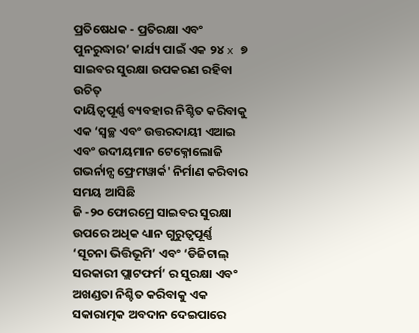ପ୍ରତିଷେଧକ - ପ୍ରତିରକ୍ଷା ଏବଂ ପୁନରୁଦ୍ଧାର’ କାର୍ଯ୍ୟ ପାଇଁ ଏକ ୨୪ x ୭ ସାଇବର ସୁରକ୍ଷା ଉପକରଣ ରହିବା ଉଚିତ୍
ଦାୟିତ୍ୱପୂର୍ଣ୍ଣ ବ୍ୟବହାର ନିଶ୍ଚିତ କରିବାକୁ ଏକ ‘ସ୍ୱଚ୍ଛ ଏବଂ ଉତ୍ତରଦାୟୀ ଏଆଇ ଏବଂ ଉଦୀୟମାନ ଟେକ୍ନୋଲୋଜି ଗଭର୍ନାନ୍ସ ଫ୍ରେମୱାର୍କ' ନିର୍ମାଣ କରିବାର ସମୟ ଆସିଛି
ଜି -୨୦ ଫୋରମ୍ରେ ସାଇବର ସୁରକ୍ଷା ଉପରେ ଅଧିକ ଧ୍ୟାନ ଗୁରୁତ୍ୱପୂର୍ଣ୍ଣ ‘ସୂଚନା ଭିତ୍ତିଭୂମି’ ଏବଂ ‘ଡିଜିଟାଲ୍ ସରକାରୀ ପ୍ଲାଟଫର୍ମ’ ର ସୁରକ୍ଷା ଏବଂ ଅଖଣ୍ଡତା ନିଶ୍ଚିତ କରିବାକୁ ଏକ ସକାରାତ୍ମକ ଅବଦାନ ଦେଇପାରେ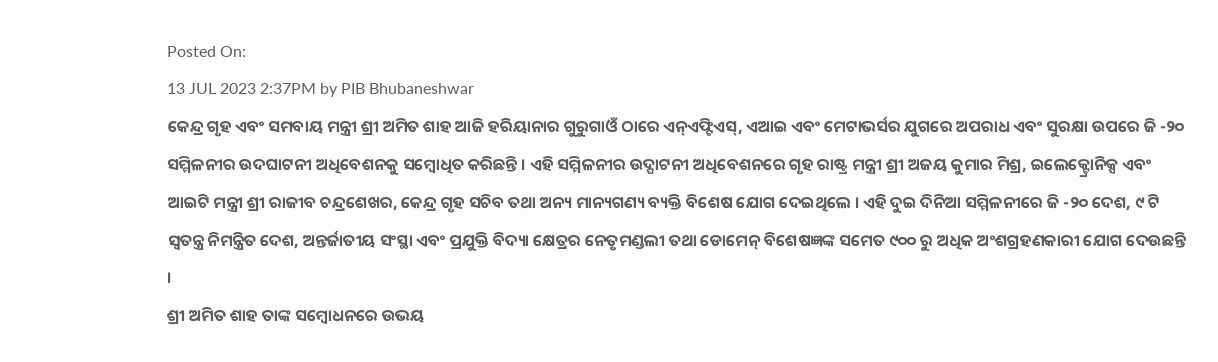Posted On:
13 JUL 2023 2:37PM by PIB Bhubaneshwar
କେନ୍ଦ୍ର ଗୃହ ଏବଂ ସମବାୟ ମନ୍ତ୍ରୀ ଶ୍ରୀ ଅମିତ ଶାହ ଆଜି ହରିୟାନାର ଗୁରୁଗାଓଁ ଠାରେ ଏନ୍ଏଫ୍ଟିଏସ୍, ଏଆଇ ଏବଂ ମେଟାଭର୍ସର ଯୁଗରେ ଅପରାଧ ଏବଂ ସୁରକ୍ଷା ଉପରେ ଜି -୨୦ ସମ୍ମିଳନୀର ଉଦଘାଟନୀ ଅଧିବେଶନକୁ ସମ୍ବୋଧିତ କରିଛନ୍ତି । ଏହି ସମ୍ମିଳନୀର ଉଦ୍ଘାଟନୀ ଅଧିବେଶନରେ ଗୃହ ରାଷ୍ଟ୍ର ମନ୍ତ୍ରୀ ଶ୍ରୀ ଅଜୟ କୁମାର ମିଶ୍ର, ଇଲେକ୍ଟ୍ରୋନିକ୍ସ ଏବଂ ଆଇଟି ମନ୍ତ୍ରୀ ଶ୍ରୀ ରାଜୀବ ଚନ୍ଦ୍ରଶେଖର, କେନ୍ଦ୍ର ଗୃହ ସଚିବ ତଥା ଅନ୍ୟ ମାନ୍ୟଗଣ୍ୟ ବ୍ୟକ୍ତି ବିଶେଷ ଯୋଗ ଦେଇଥିଲେ । ଏହି ଦୁଇ ଦିନିଆ ସମ୍ମିଳନୀରେ ଜି -୨୦ ଦେଶ, ୯ ଟି ସ୍ୱତନ୍ତ୍ର ନିମନ୍ତ୍ରିତ ଦେଶ, ଅନ୍ତର୍ଜାତୀୟ ସଂସ୍ଥା ଏବଂ ପ୍ରଯୁକ୍ତି ବିଦ୍ୟା କ୍ଷେତ୍ରର ନେତୃମଣ୍ଡଲୀ ତଥା ଡୋମେନ୍ ବିଶେଷଜ୍ଞଙ୍କ ସମେତ ୯୦୦ ରୁ ଅଧିକ ଅଂଶଗ୍ରହଣକାରୀ ଯୋଗ ଦେଉଛନ୍ତି ।
ଶ୍ରୀ ଅମିତ ଶାହ ତାଙ୍କ ସମ୍ବୋଧନରେ ଉଭୟ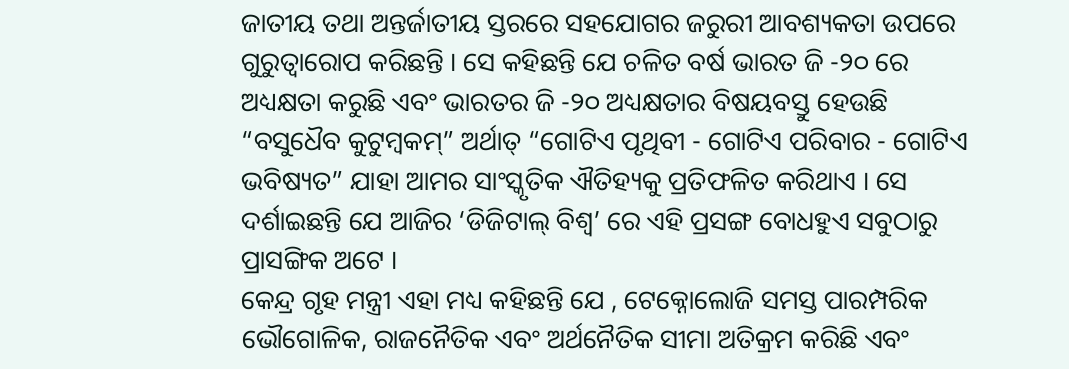ଜାତୀୟ ତଥା ଅନ୍ତର୍ଜାତୀୟ ସ୍ତରରେ ସହଯୋଗର ଜରୁରୀ ଆବଶ୍ୟକତା ଉପରେ ଗୁରୁତ୍ୱାରୋପ କରିଛନ୍ତି । ସେ କହିଛନ୍ତି ଯେ ଚଳିତ ବର୍ଷ ଭାରତ ଜି -୨୦ ରେ ଅଧ୍ୟକ୍ଷତା କରୁଛି ଏବଂ ଭାରତର ଜି -୨୦ ଅଧ୍ୟକ୍ଷତାର ବିଷୟବସ୍ତୁ ହେଉଛି “ବସୁଧୈବ କୁଟୁମ୍ବକମ୍” ଅର୍ଥାତ୍ “ଗୋଟିଏ ପୃଥିବୀ - ଗୋଟିଏ ପରିବାର - ଗୋଟିଏ ଭବିଷ୍ୟତ” ଯାହା ଆମର ସାଂସ୍କୃତିକ ଐତିହ୍ୟକୁ ପ୍ରତିଫଳିତ କରିଥାଏ । ସେ ଦର୍ଶାଇଛନ୍ତି ଯେ ଆଜିର ‘ଡିଜିଟାଲ୍ ବିଶ୍ୱ’ ରେ ଏହି ପ୍ରସଙ୍ଗ ବୋଧହୁଏ ସବୁଠାରୁ ପ୍ରାସଙ୍ଗିକ ଅଟେ ।
କେନ୍ଦ୍ର ଗୃହ ମନ୍ତ୍ରୀ ଏହା ମଧ୍ୟ କହିଛନ୍ତି ଯେ , ଟେକ୍ନୋଲୋଜି ସମସ୍ତ ପାରମ୍ପରିକ ଭୌଗୋଳିକ, ରାଜନୈତିକ ଏବଂ ଅର୍ଥନୈତିକ ସୀମା ଅତିକ୍ରମ କରିଛି ଏବଂ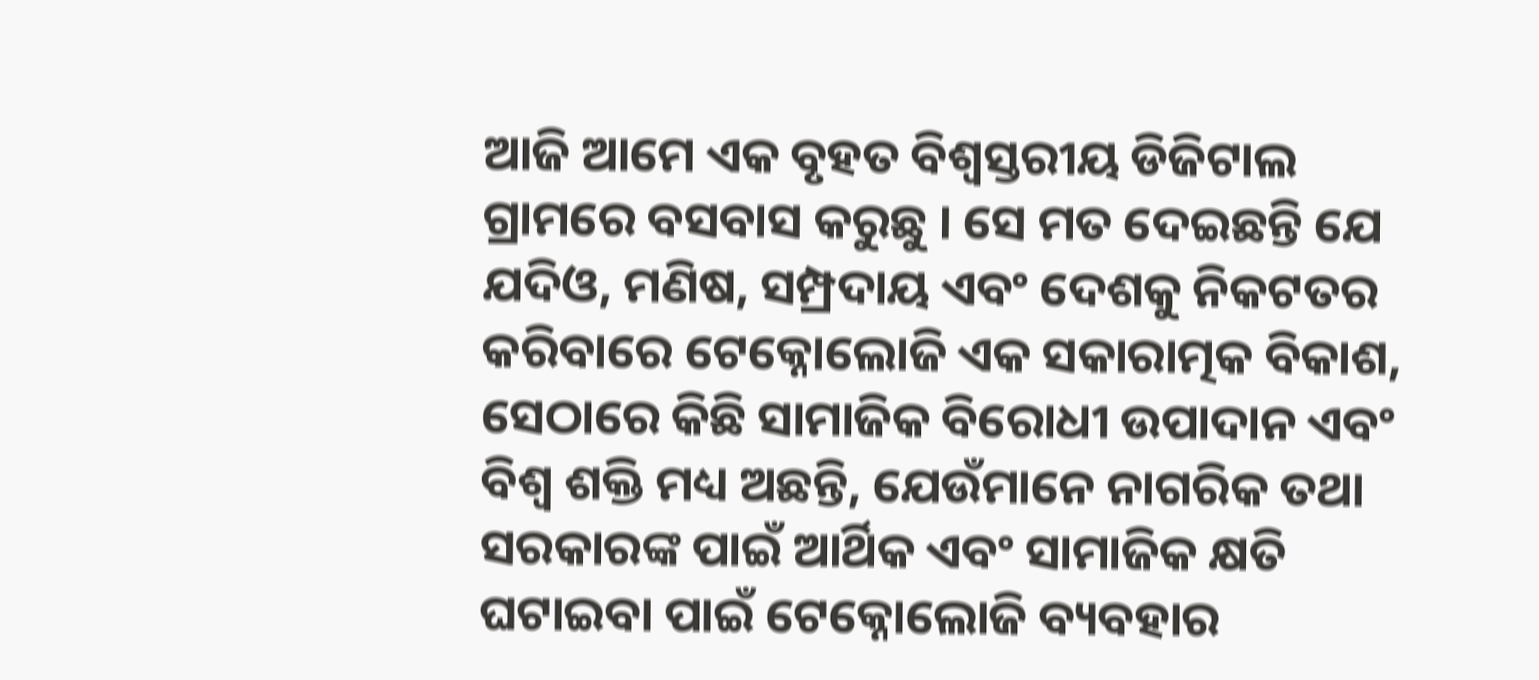ଆଜି ଆମେ ଏକ ବୃହତ ବିଶ୍ୱସ୍ତରୀୟ ଡିଜିଟାଲ ଗ୍ରାମରେ ବସବାସ କରୁଛୁ । ସେ ମତ ଦେଇଛନ୍ତି ଯେ ଯଦିଓ, ମଣିଷ, ସମ୍ପ୍ରଦାୟ ଏବଂ ଦେଶକୁ ନିକଟତର କରିବାରେ ଟେକ୍ନୋଲୋଜି ଏକ ସକାରାତ୍ମକ ବିକାଶ, ସେଠାରେ କିଛି ସାମାଜିକ ବିରୋଧୀ ଉପାଦାନ ଏବଂ ବିଶ୍ୱ ଶକ୍ତି ମଧ୍ୟ ଅଛନ୍ତି, ଯେଉଁମାନେ ନାଗରିକ ତଥା ସରକାରଙ୍କ ପାଇଁ ଆର୍ଥିକ ଏବଂ ସାମାଜିକ କ୍ଷତି ଘଟାଇବା ପାଇଁ ଟେକ୍ନୋଲୋଜି ବ୍ୟବହାର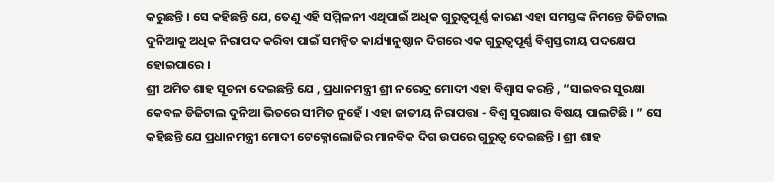କରୁଛନ୍ତି । ସେ କହିଛନ୍ତି ଯେ, ତେଣୁ ଏହି ସମ୍ମିଳନୀ ଏଥିପାଇଁ ଅଧିକ ଗୁରୁତ୍ୱପୂର୍ଣ୍ଣ କାରଣ ଏହା ସମସ୍ତଙ୍କ ନିମନ୍ତେ ଡିଜିଟାଲ ଦୁନିଆକୁ ଅଧିକ ନିରାପଦ କରିବା ପାଇଁ ସମନ୍ୱିତ କାର୍ଯ୍ୟାନୁଷ୍ଠାନ ଦିଗରେ ଏକ ଗୁରୁତ୍ୱପୂର୍ଣ୍ଣ ବିଶ୍ୱସ୍ତରୀୟ ପଦକ୍ଷେପ ହୋଇପାରେ ।
ଶ୍ରୀ ଅମିତ ଶାହ ସୂଚନା ଦେଇଛନ୍ତି ଯେ , ପ୍ରଧାନମନ୍ତ୍ରୀ ଶ୍ରୀ ନରେନ୍ଦ୍ର ମୋଦୀ ଏହା ବିଶ୍ୱାସ କରନ୍ତି , “ସାଇବର ସୁରକ୍ଷା କେବଳ ଡିଜିଟାଲ ଦୁନିଆ ଭିତରେ ସୀମିତ ନୁହେଁ । ଏହା ଜାତୀୟ ନିରାପତ୍ତା - ବିଶ୍ୱ ସୁରକ୍ଷାର ବିଷୟ ପାଲଟିଛି । ” ସେ କହିଛନ୍ତି ଯେ ପ୍ରଧାନମନ୍ତ୍ରୀ ମୋଦୀ ଟେକ୍ନୋଲୋଜିର ମାନବିକ ଦିଗ ଉପରେ ଗୁରୁତ୍ୱ ଦେଇଛନ୍ତି । ଶ୍ରୀ ଶାହ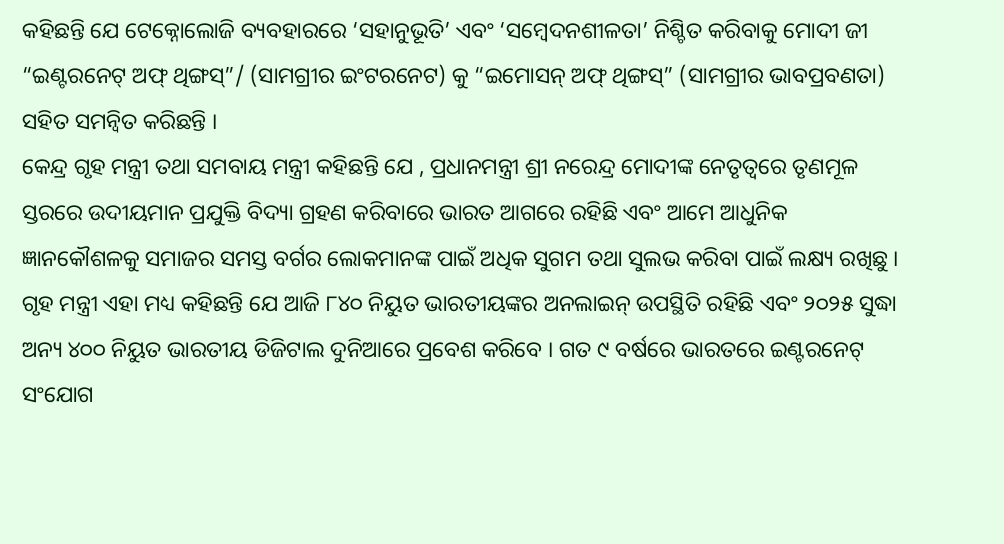କହିଛନ୍ତି ଯେ ଟେକ୍ନୋଲୋଜି ବ୍ୟବହାରରେ ‘ସହାନୁଭୂତି’ ଏବଂ ‘ସମ୍ବେଦନଶୀଳତା’ ନିଶ୍ଚିତ କରିବାକୁ ମୋଦୀ ଜୀ “ଇଣ୍ଟରନେଟ୍ ଅଫ୍ ଥିଙ୍ଗସ୍”/ (ସାମଗ୍ରୀର ଇଂଟରନେଟ) କୁ “ଇମୋସନ୍ ଅଫ୍ ଥିଙ୍ଗସ୍” (ସାମଗ୍ରୀର ଭାବପ୍ରବଣତା) ସହିତ ସମନ୍ୱିତ କରିଛନ୍ତି ।
କେନ୍ଦ୍ର ଗୃହ ମନ୍ତ୍ରୀ ତଥା ସମବାୟ ମନ୍ତ୍ରୀ କହିଛନ୍ତି ଯେ , ପ୍ରଧାନମନ୍ତ୍ରୀ ଶ୍ରୀ ନରେନ୍ଦ୍ର ମୋଦୀଙ୍କ ନେତୃତ୍ୱରେ ତୃଣମୂଳ ସ୍ତରରେ ଉଦୀୟମାନ ପ୍ରଯୁକ୍ତି ବିଦ୍ୟା ଗ୍ରହଣ କରିବାରେ ଭାରତ ଆଗରେ ରହିଛି ଏବଂ ଆମେ ଆଧୁନିକ ଜ୍ଞାନକୌଶଳକୁ ସମାଜର ସମସ୍ତ ବର୍ଗର ଲୋକମାନଙ୍କ ପାଇଁ ଅଧିକ ସୁଗମ ତଥା ସୁଲଭ କରିବା ପାଇଁ ଲକ୍ଷ୍ୟ ରଖିଛୁ । ଗୃହ ମନ୍ତ୍ରୀ ଏହା ମଧ୍ୟ କହିଛନ୍ତି ଯେ ଆଜି ୮୪୦ ନିୟୁତ ଭାରତୀୟଙ୍କର ଅନଲାଇନ୍ ଉପସ୍ଥିତି ରହିଛି ଏବଂ ୨୦୨୫ ସୁଦ୍ଧା ଅନ୍ୟ ୪୦୦ ନିୟୁତ ଭାରତୀୟ ଡିଜିଟାଲ ଦୁନିଆରେ ପ୍ରବେଶ କରିବେ । ଗତ ୯ ବର୍ଷରେ ଭାରତରେ ଇଣ୍ଟରନେଟ୍ ସଂଯୋଗ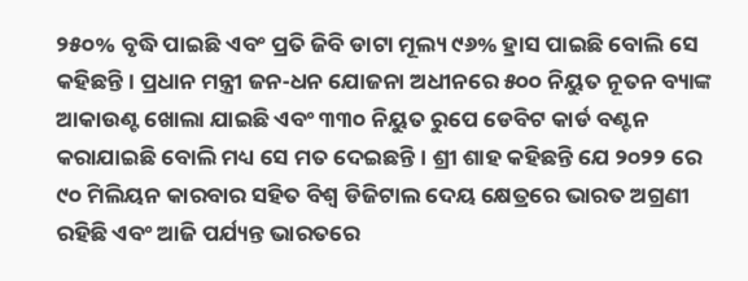୨୫୦% ବୃଦ୍ଧି ପାଇଛି ଏବଂ ପ୍ରତି ଜିବି ଡାଟା ମୂଲ୍ୟ ୯୬% ହ୍ରାସ ପାଇଛି ବୋଲି ସେ କହିଛନ୍ତି । ପ୍ରଧାନ ମନ୍ତ୍ରୀ ଜନ-ଧନ ଯୋଜନା ଅଧୀନରେ ୫୦୦ ନିୟୁତ ନୂତନ ବ୍ୟାଙ୍କ ଆକାଉଣ୍ଟ ଖୋଲା ଯାଇଛି ଏବଂ ୩୩୦ ନିୟୁତ ରୁପେ ଡେବିଟ କାର୍ଡ ବଣ୍ଟନ କରାଯାଇଛି ବୋଲି ମଧ୍ୟ ସେ ମତ ଦେଇଛନ୍ତି । ଶ୍ରୀ ଶାହ କହିଛନ୍ତି ଯେ ୨୦୨୨ ରେ ୯୦ ମିଲିୟନ କାରବାର ସହିତ ବିଶ୍ୱ ଡିଜିଟାଲ ଦେୟ କ୍ଷେତ୍ରରେ ଭାରତ ଅଗ୍ରଣୀ ରହିଛି ଏବଂ ଆଜି ପର୍ଯ୍ୟନ୍ତ ଭାରତରେ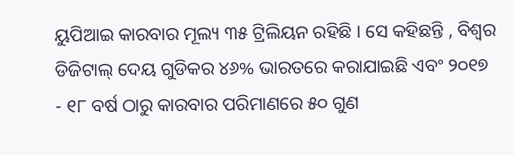ୟୁପିଆଇ କାରବାର ମୂଲ୍ୟ ୩୫ ଟ୍ରିଲିୟନ ରହିଛି । ସେ କହିଛନ୍ତି , ବିଶ୍ୱର ଡିଜିଟାଲ୍ ଦେୟ ଗୁଡିକର ୪୬% ଭାରତରେ କରାଯାଇଛି ଏବଂ ୨୦୧୭ - ୧୮ ବର୍ଷ ଠାରୁ କାରବାର ପରିମାଣରେ ୫୦ ଗୁଣ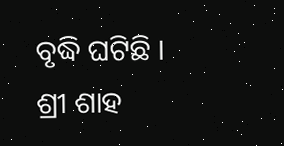ବୃଦ୍ଧି ଘଟିଛି । ଶ୍ରୀ ଶାହ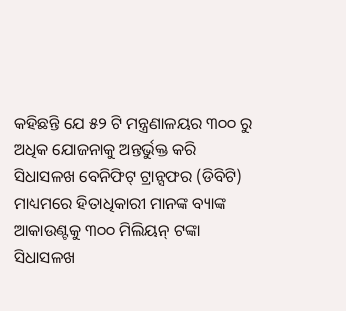କହିଛନ୍ତି ଯେ ୫୨ ଟି ମନ୍ତ୍ରଣାଳୟର ୩୦୦ ରୁ ଅଧିକ ଯୋଜନାକୁ ଅନ୍ତର୍ଭୁକ୍ତ କରି ସିଧାସଳଖ ବେନିଫିଟ୍ ଟ୍ରାନ୍ସଫର (ଡିବିଟି) ମାଧ୍ୟମରେ ହିତାଧିକାରୀ ମାନଙ୍କ ବ୍ୟାଙ୍କ ଆକାଉଣ୍ଟକୁ ୩୦୦ ମିଲିୟନ୍ ଟଙ୍କା ସିଧାସଳଖ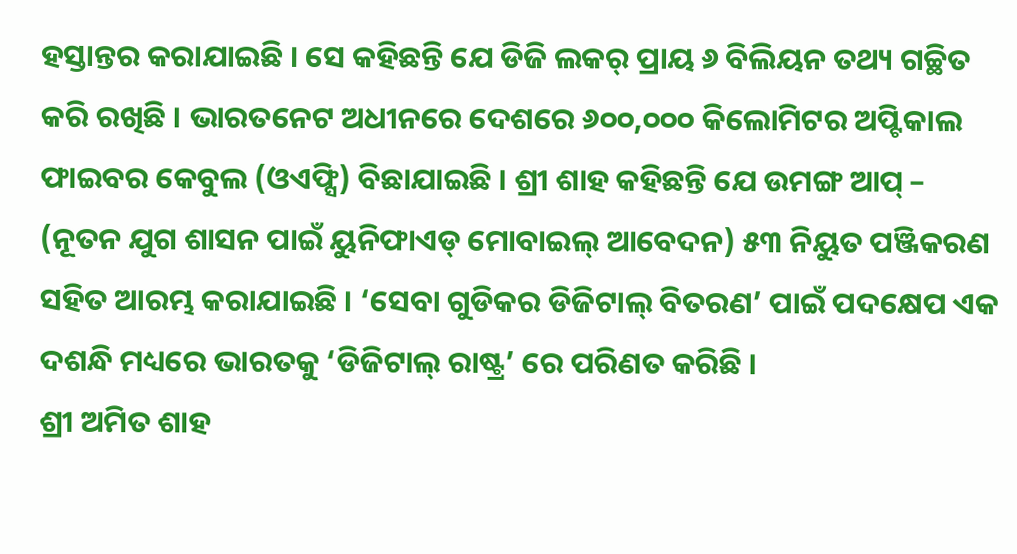ହସ୍ତାନ୍ତର କରାଯାଇଛି । ସେ କହିଛନ୍ତି ଯେ ଡିଜି ଲକର୍ ପ୍ରାୟ ୬ ବିଲିୟନ ତଥ୍ୟ ଗଚ୍ଛିତ କରି ରଖିଛି । ଭାରତନେଟ ଅଧୀନରେ ଦେଶରେ ୬୦୦,୦୦୦ କିଲୋମିଟର ଅପ୍ଟିକାଲ ଫାଇବର କେବୁଲ (ଓଏଫ୍ସି) ବିଛାଯାଇଛି । ଶ୍ରୀ ଶାହ କହିଛନ୍ତି ଯେ ଉମଙ୍ଗ ଆପ୍ – (ନୂତନ ଯୁଗ ଶାସନ ପାଇଁ ୟୁନିଫାଏଡ୍ ମୋବାଇଲ୍ ଆବେଦନ) ୫୩ ନିୟୁତ ପଞ୍ଜିକରଣ ସହିତ ଆରମ୍ଭ କରାଯାଇଛି । ‘ସେବା ଗୁଡିକର ଡିଜିଟାଲ୍ ବିତରଣ’ ପାଇଁ ପଦକ୍ଷେପ ଏକ ଦଶନ୍ଧି ମଧ୍ୟରେ ଭାରତକୁ ‘ଡିଜିଟାଲ୍ ରାଷ୍ଟ୍ର’ ରେ ପରିଣତ କରିଛି ।
ଶ୍ରୀ ଅମିତ ଶାହ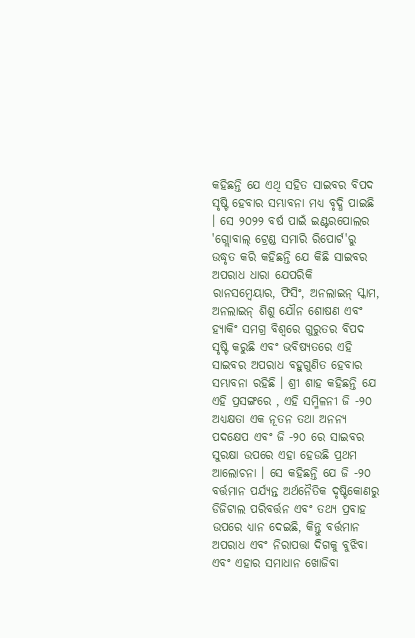କହିଛନ୍ତି ଯେ ଏଥି ସହିତ ସାଇବର ବିପଦ ସୃଷ୍ଟି ହେବାର ସମ୍ଭାବନା ମଧ୍ୟ ବୃଦ୍ଧି ପାଇଛି । ସେ ୨୦୨୨ ବର୍ଷ ପାଇଁ ଇଣ୍ଟରପୋଲର 'ଗ୍ଲୋବାଲ୍ ଟ୍ରେଣ୍ଡ ସମାରି ରିପୋର୍ଟ'ରୁ ଉଦ୍ଧୃତ କରି କହିଛନ୍ତି ଯେ କିଛି ସାଇବର ଅପରାଧ ଧାରା ଯେପରିକି ରାନସମ୍ୱେୟାର, ଫିସିଂ, ଅନଲାଇନ୍ ସ୍କାମ, ଅନଲାଇନ୍ ଶିଶୁ ଯୌନ ଶୋଷଣ ଏବଂ ହ୍ୟାକିଂ ସମଗ୍ର ବିଶ୍ୱରେ ଗୁରୁତର ବିପଦ ସୃଷ୍ଟି କରୁଛି ଏବଂ ଭବିଷ୍ୟତରେ ଏହି ସାଇବର ଅପରାଧ ବହୁଗୁଣିତ ହେବାର ସମ୍ଭାବନା ରହିଛି । ଶ୍ରୀ ଶାହ କହିଛନ୍ତି ଯେ ଏହି ପ୍ରସଙ୍ଗରେ , ଏହି ସମ୍ମିଳନୀ ଜି -୨୦ ଅଧ୍ୟକ୍ଷତା ଏକ ନୂତନ ତଥା ଅନନ୍ୟ ପଦକ୍ଷେପ ଏବଂ ଜି -୨୦ ରେ ସାଇବର ସୁରକ୍ଷା ଉପରେ ଏହା ହେଉଛି ପ୍ରଥମ ଆଲୋଚନା । ସେ କହିଛନ୍ତି ଯେ ଜି -୨୦ ବର୍ତ୍ତମାନ ପର୍ଯ୍ୟନ୍ତ ଅର୍ଥନୈତିକ ଦୃଷ୍ଟିକୋଣରୁ ଡିଜିଟାଲ ପରିବର୍ତ୍ତନ ଏବଂ ତଥ୍ୟ ପ୍ରବାହ ଉପରେ ଧ୍ୟାନ ଦେଇଛି, କିନ୍ତୁ ବର୍ତ୍ତମାନ ଅପରାଧ ଏବଂ ନିରାପତ୍ତା ଦିଗକୁ ବୁଝିବା ଏବଂ ଏହାର ସମାଧାନ ଖୋଜିବା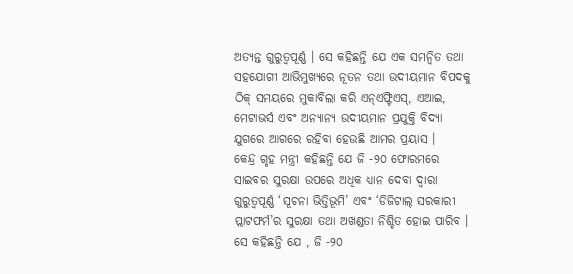ଅତ୍ୟନ୍ତ ଗୁରୁତ୍ୱପୂର୍ଣ୍ଣ । ସେ କହିଛନ୍ତି ଯେ ଏକ ସମନ୍ୱିତ ତଥା ସହଯୋଗୀ ଆଭିମୁଖ୍ୟରେ ନୂତନ ତଥା ଉଦୀୟମାନ ବିପଦକୁ ଠିକ୍ ସମୟରେ ମୁକାବିଲା କରି ଏନ୍ଏଫ୍ଟିଏସ୍, ଏଆଇ, ମେଟାଭର୍ସ ଏବଂ ଅନ୍ୟାନ୍ୟ ଉଦୀୟମାନ ପ୍ରଯୁକ୍ତି ବିଦ୍ୟା ଯୁଗରେ ଆଗରେ ରହିବା ହେଉଛି ଆମର ପ୍ରୟାସ ।
କେନ୍ଦ୍ର ଗୃହ ମନ୍ତ୍ରୀ କହିଛନ୍ତି ଯେ ଜି -୨୦ ଫୋରମରେ ସାଇବର ସୁରକ୍ଷା ଉପରେ ଅଧିକ ଧ୍ୟାନ ଦେବା ଦ୍ୱାରା ଗୁରୁତ୍ୱପୂର୍ଣ୍ଣ ‘ସୂଚନା ଭିତ୍ତିଭୂମି’ ଏବଂ ‘ଡିଜିଟାଲ୍ ସରକାରୀ ପ୍ଲାଟଫର୍ମ’ର ସୁରକ୍ଷା ତଥା ଅଖଣ୍ଡତା ନିଶ୍ଚିତ ହୋଇ ପାରିବ । ସେ କହିଛନ୍ତି ଯେ , ଜି -୨୦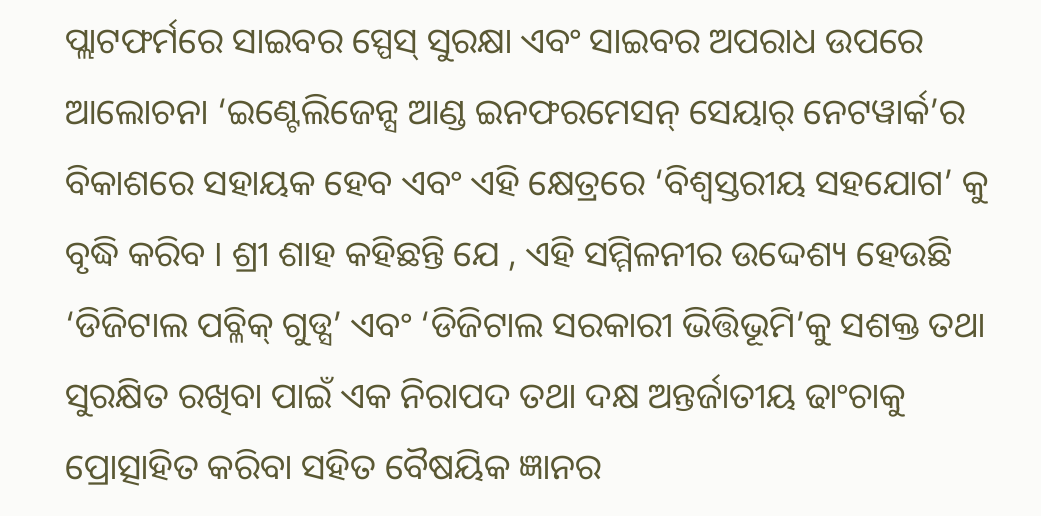ପ୍ଲାଟଫର୍ମରେ ସାଇବର ସ୍ପେସ୍ ସୁରକ୍ଷା ଏବଂ ସାଇବର ଅପରାଧ ଉପରେ ଆଲୋଚନା ‘ଇଣ୍ଟେଲିଜେନ୍ସ ଆଣ୍ଡ ଇନଫରମେସନ୍ ସେୟାର୍ ନେଟୱାର୍କ’ର ବିକାଶରେ ସହାୟକ ହେବ ଏବଂ ଏହି କ୍ଷେତ୍ରରେ ‘ବିଶ୍ୱସ୍ତରୀୟ ସହଯୋଗ’ କୁ ବୃଦ୍ଧି କରିବ । ଶ୍ରୀ ଶାହ କହିଛନ୍ତି ଯେ , ଏହି ସମ୍ମିଳନୀର ଉଦ୍ଦେଶ୍ୟ ହେଉଛି ‘ଡିଜିଟାଲ ପବ୍ଳିକ୍ ଗୁଡ୍ସ’ ଏବଂ ‘ଡିଜିଟାଲ ସରକାରୀ ଭିତ୍ତିଭୂମି’କୁ ସଶକ୍ତ ତଥା ସୁରକ୍ଷିତ ରଖିବା ପାଇଁ ଏକ ନିରାପଦ ତଥା ଦକ୍ଷ ଅନ୍ତର୍ଜାତୀୟ ଢାଂଚାକୁ ପ୍ରୋତ୍ସାହିତ କରିବା ସହିତ ବୈଷୟିକ ଜ୍ଞାନର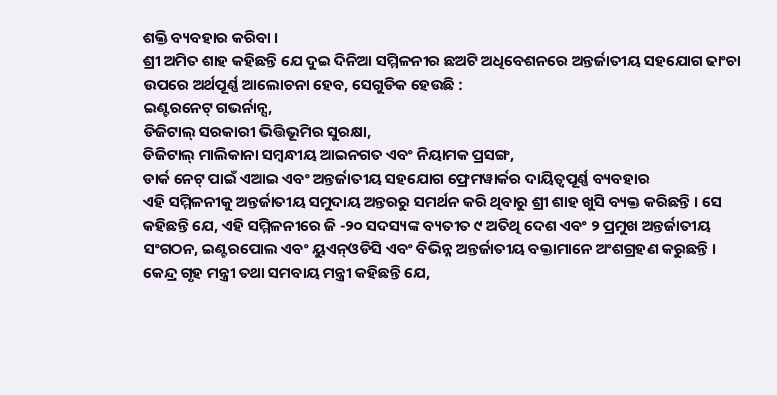ଶକ୍ତି ବ୍ୟବହାର କରିବା ।
ଶ୍ରୀ ଅମିତ ଶାହ କହିଛନ୍ତି ଯେ ଦୁଇ ଦିନିଆ ସମ୍ମିଳନୀର ଛଅଟି ଅଧିବେଶନରେ ଅନ୍ତର୍ଜାତୀୟ ସହଯୋଗ ଢାଂଚା ଉପରେ ଅର୍ଥପୂର୍ଣ୍ଣ ଆଲୋଚନା ହେବ, ସେଗୁଡିକ ହେଉଛି :
ଇଣ୍ଟରନେଟ୍ ଗଭର୍ନାନ୍ସ,
ଡିଜିଟାଲ୍ ସରକାରୀ ଭିତ୍ତିଭୂମିର ସୁରକ୍ଷା,
ଡିଜିଟାଲ୍ ମାଲିକାନା ସମ୍ବନ୍ଧୀୟ ଆଇନଗତ ଏବଂ ନିୟାମକ ପ୍ରସଙ୍ଗ,
ଡାର୍କ ନେଟ୍ ପାଇଁ ଏଆଇ ଏବଂ ଅନ୍ତର୍ଜାତୀୟ ସହଯୋଗ ଫ୍ରେମୱାର୍କର ଦାୟିତ୍ୱପୂର୍ଣ୍ଣ ବ୍ୟବହାର
ଏହି ସମ୍ମିଳନୀକୁ ଅନ୍ତର୍ଜାତୀୟ ସମୁଦାୟ ଅନ୍ତରରୁ ସମର୍ଥନ କରି ଥିବାରୁ ଶ୍ରୀ ଶାହ ଖୁସି ବ୍ୟକ୍ତ କରିଛନ୍ତି । ସେ କହିଛନ୍ତି ଯେ, ଏହି ସମ୍ମିଳନୀରେ ଜି -୨୦ ସଦସ୍ୟଙ୍କ ବ୍ୟତୀତ ୯ ଅତିଥି ଦେଶ ଏବଂ ୨ ପ୍ରମୁଖ ଅନ୍ତର୍ଜାତୀୟ ସଂଗଠନ, ଇଣ୍ଟରପୋଲ ଏବଂ ୟୁଏନ୍ଓଡିସି ଏବଂ ବିଭିନ୍ନ ଅନ୍ତର୍ଜାତୀୟ ବକ୍ତାମାନେ ଅଂଶଗ୍ରହଣ କରୁଛନ୍ତି ।
କେନ୍ଦ୍ର ଗୃହ ମନ୍ତ୍ରୀ ତଥା ସମବାୟ ମନ୍ତ୍ରୀ କହିଛନ୍ତି ଯେ,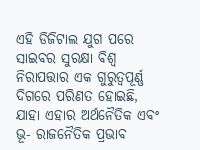ଏହି ଡିଜିଟାଲ ଯୁଗ ପରେ ସାଇବର ସୁରକ୍ଷା ବିଶ୍ୱ ନିରାପତ୍ତାର ଏକ ଗୁରୁତ୍ୱପୂର୍ଣ୍ଣ ଦିଗରେ ପରିଣତ ହୋଇଛି, ଯାହା ଏହାର ଅର୍ଥନୈତିକ ଏବଂ ଭୂ- ରାଜନୈତିକ ପ୍ରଭାବ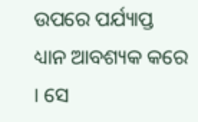ଉପରେ ପର୍ଯ୍ୟାପ୍ତ ଧ୍ୟାନ ଆବଶ୍ୟକ କରେ । ସେ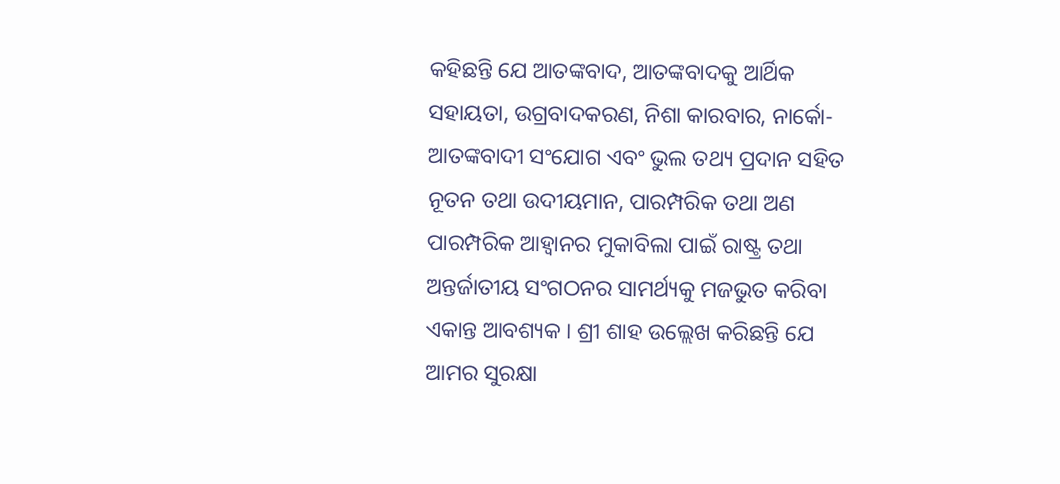କହିଛନ୍ତି ଯେ ଆତଙ୍କବାଦ, ଆତଙ୍କବାଦକୁ ଆର୍ଥିକ ସହାୟତା, ଉଗ୍ରବାଦକରଣ, ନିଶା କାରବାର, ନାର୍କୋ- ଆତଙ୍କବାଦୀ ସଂଯୋଗ ଏବଂ ଭୁଲ ତଥ୍ୟ ପ୍ରଦାନ ସହିତ ନୂତନ ତଥା ଉଦୀୟମାନ, ପାରମ୍ପରିକ ତଥା ଅଣ ପାରମ୍ପରିକ ଆହ୍ୱାନର ମୁକାବିଲା ପାଇଁ ରାଷ୍ଟ୍ର ତଥା ଅନ୍ତର୍ଜାତୀୟ ସଂଗଠନର ସାମର୍ଥ୍ୟକୁ ମଜଭୁତ କରିବା ଏକାନ୍ତ ଆବଶ୍ୟକ । ଶ୍ରୀ ଶାହ ଉଲ୍ଲେଖ କରିଛନ୍ତି ଯେ ଆମର ସୁରକ୍ଷା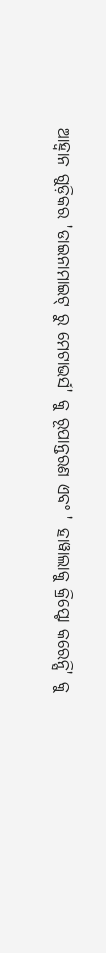ଆହ୍ୱାନ ଗୁଡ଼ିକର 'ଡାଇନାମାଇଟ୍ ରୁ ମେଟାଭର୍ସ' କୁ ରୂପାନ୍ତରଣ ଏବଂ ' ହାୱାଲାକୁ କ୍ରିପ୍ଟୋ କରେନ୍ସି' କୁ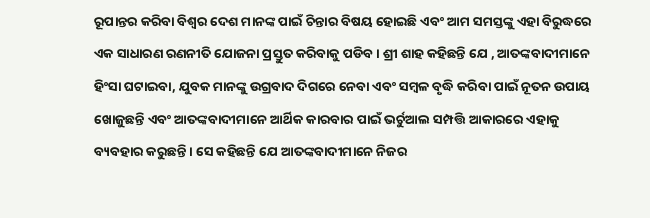ରୂପାନ୍ତର କରିବା ବିଶ୍ୱର ଦେଶ ମାନଙ୍କ ପାଇଁ ଚିନ୍ତାର ବିଷୟ ହୋଇଛି ଏବଂ ଆମ ସମସ୍ତଙ୍କୁ ଏହା ବିରୁଦ୍ଧରେ ଏକ ସାଧାରଣ ରଣନୀତି ଯୋଜନା ପ୍ରସ୍ତୁତ କରିବାକୁ ପଡିବ । ଶ୍ରୀ ଶାହ କହିଛନ୍ତି ଯେ , ଆତଙ୍କବାଦୀମାନେ ହିଂସା ଘଟାଇବା, ଯୁବକ ମାନଙ୍କୁ ଉଗ୍ରବାଦ ଦିଗରେ ନେବା ଏବଂ ସମ୍ବଳ ବୃଦ୍ଧି କରିବା ପାଇଁ ନୂତନ ଉପାୟ ଖୋଜୁଛନ୍ତି ଏବଂ ଆତଙ୍କବାଦୀମାନେ ଆର୍ଥିକ କାରବାର ପାଇଁ ଭର୍ଚୁଆଲ ସମ୍ପତ୍ତି ଆକାରରେ ଏହାକୁ ବ୍ୟବହାର କରୁଛନ୍ତି । ସେ କହିଛନ୍ତି ଯେ ଆତଙ୍କବାଦୀମାନେ ନିଜର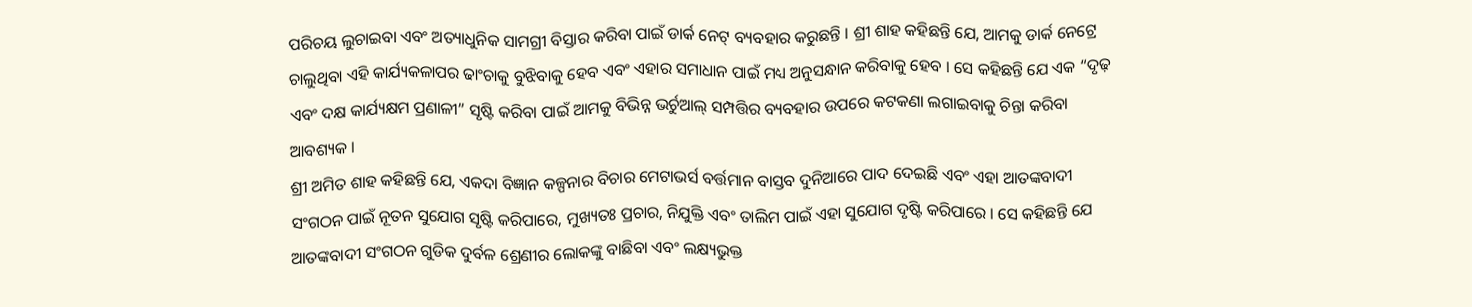ପରିଚୟ ଲୁଚାଇବା ଏବଂ ଅତ୍ୟାଧୁନିକ ସାମଗ୍ରୀ ବିସ୍ତାର କରିବା ପାଇଁ ଡାର୍କ ନେଟ୍ ବ୍ୟବହାର କରୁଛନ୍ତି । ଶ୍ରୀ ଶାହ କହିଛନ୍ତି ଯେ, ଆମକୁ ଡାର୍କ ନେଟ୍ରେ ଚାଲୁଥିବା ଏହି କାର୍ଯ୍ୟକଳାପର ଢାଂଚାକୁ ବୁଝିବାକୁ ହେବ ଏବଂ ଏହାର ସମାଧାନ ପାଇଁ ମଧ୍ୟ ଅନୁସନ୍ଧାନ କରିବାକୁ ହେବ । ସେ କହିଛନ୍ତି ଯେ ଏକ “ଦୃଢ଼ ଏବଂ ଦକ୍ଷ କାର୍ଯ୍ୟକ୍ଷମ ପ୍ରଣାଳୀ” ସୃଷ୍ଟି କରିବା ପାଇଁ ଆମକୁ ବିଭିନ୍ନ ଭର୍ଚୁଆଲ୍ ସମ୍ପତ୍ତିର ବ୍ୟବହାର ଉପରେ କଟକଣା ଲଗାଇବାକୁ ଚିନ୍ତା କରିବା ଆବଶ୍ୟକ ।
ଶ୍ରୀ ଅମିତ ଶାହ କହିଛନ୍ତି ଯେ, ଏକଦା ବିଜ୍ଞାନ କଳ୍ପନାର ବିଚାର ମେଟାଭର୍ସ ବର୍ତ୍ତମାନ ବାସ୍ତବ ଦୁନିଆରେ ପାଦ ଦେଇଛି ଏବଂ ଏହା ଆତଙ୍କବାଦୀ ସଂଗଠନ ପାଇଁ ନୂତନ ସୁଯୋଗ ସୃଷ୍ଟି କରିପାରେ, ମୁଖ୍ୟତଃ ପ୍ରଚାର, ନିଯୁକ୍ତି ଏବଂ ତାଲିମ ପାଇଁ ଏହା ସୁଯୋଗ ଦୃଷ୍ଟି କରିପାରେ । ସେ କହିଛନ୍ତି ଯେ ଆତଙ୍କବାଦୀ ସଂଗଠନ ଗୁଡିକ ଦୁର୍ବଳ ଶ୍ରେଣୀର ଲୋକଙ୍କୁ ବାଛିବା ଏବଂ ଲକ୍ଷ୍ୟଭୁକ୍ତ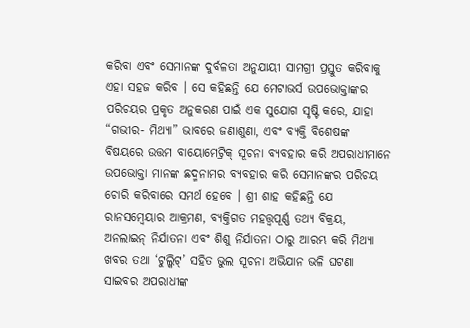କରିବା ଏବଂ ସେମାନଙ୍କ ଦୁର୍ବଳତା ଅନୁଯାୟୀ ସାମଗ୍ରୀ ପ୍ରସ୍ତୁତ କରିବାକୁ ଏହା ସହଜ କରିବ । ସେ କହିଛନ୍ତି ଯେ ମେଟାଭର୍ସ ଉପଭୋକ୍ତାଙ୍କର ପରିଚୟର ପ୍ରକୃତ ଅନୁକରଣ ପାଇଁ ଏକ ସୁଯୋଗ ସୃଷ୍ଟି କରେ, ଯାହା “ଗଭୀର- ମିଥ୍ୟା” ଭାବରେ ଜଣାଶୁଣା, ଏବଂ ବ୍ୟକ୍ତି ବିଶେଷଙ୍କ ବିଷୟରେ ଉତ୍ତମ ବାୟୋମେଟ୍ରିକ୍ ସୂଚନା ବ୍ୟବହାର କରି ଅପରାଧୀମାନେ ଉପଭୋକ୍ତା ମାନଙ୍କ ଛଦ୍ମନାମର ବ୍ୟବହାର କରି ସେମାନଙ୍କର ପରିଚୟ ଚୋରି କରିବାରେ ସମର୍ଥ ହେବେ । ଶ୍ରୀ ଶାହ କହିଛନ୍ତି ଯେ ରାନସମ୍ୱେୟାର ଆକ୍ରମଣ, ବ୍ୟକ୍ତିଗତ ମହତ୍ତ୍ୱପୂର୍ଣ୍ଣ ତଥ୍ୟ ବିକ୍ରୟ, ଅନଲାଇନ୍ ନିର୍ଯାତନା ଏବଂ ଶିଶୁ ନିର୍ଯାତନା ଠାରୁ ଆରମ୍ଭ କରି ମିଥ୍ୟା ଖବର ତଥା ‘ଟୁଲ୍କିଟ୍’ ସହିତ ଭୁଲ ସୂଚନା ଅଭିଯାନ ଭଳି ଘଟଣା ସାଇବର ଅପରାଧୀଙ୍କ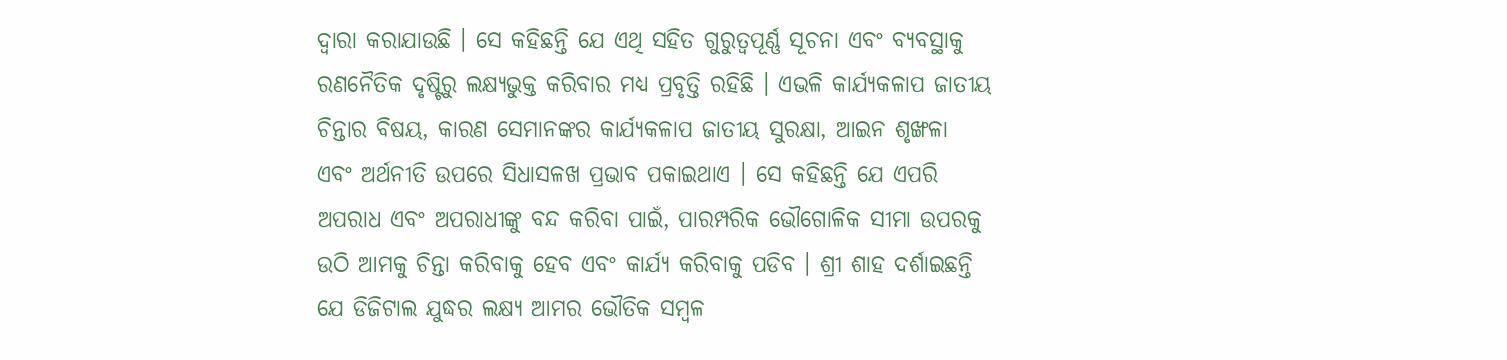ଦ୍ୱାରା କରାଯାଉଛି । ସେ କହିଛନ୍ତି ଯେ ଏଥି ସହିତ ଗୁରୁତ୍ୱପୂର୍ଣ୍ଣ ସୂଚନା ଏବଂ ବ୍ୟବସ୍ଥାକୁ ରଣନୈତିକ ଦୃଷ୍ଟିରୁ ଲକ୍ଷ୍ୟଭୁକ୍ତ କରିବାର ମଧ୍ୟ ପ୍ରବୃତ୍ତି ରହିଛି । ଏଭଳି କାର୍ଯ୍ୟକଳାପ ଜାତୀୟ ଚିନ୍ତାର ବିଷୟ, କାରଣ ସେମାନଙ୍କର କାର୍ଯ୍ୟକଳାପ ଜାତୀୟ ସୁରକ୍ଷା, ଆଇନ ଶୃଙ୍ଖଳା ଏବଂ ଅର୍ଥନୀତି ଉପରେ ସିଧାସଳଖ ପ୍ରଭାବ ପକାଇଥାଏ । ସେ କହିଛନ୍ତି ଯେ ଏପରି ଅପରାଧ ଏବଂ ଅପରାଧୀଙ୍କୁ ବନ୍ଦ କରିବା ପାଇଁ, ପାରମ୍ପରିକ ଭୌଗୋଳିକ ସୀମା ଉପରକୁ ଉଠି ଆମକୁ ଚିନ୍ତା କରିବାକୁ ହେବ ଏବଂ କାର୍ଯ୍ୟ କରିବାକୁ ପଡିବ । ଶ୍ରୀ ଶାହ ଦର୍ଶାଇଛନ୍ତି ଯେ ଡିଜିଟାଲ ଯୁଦ୍ଧର ଲକ୍ଷ୍ୟ ଆମର ଭୌତିକ ସମ୍ବଳ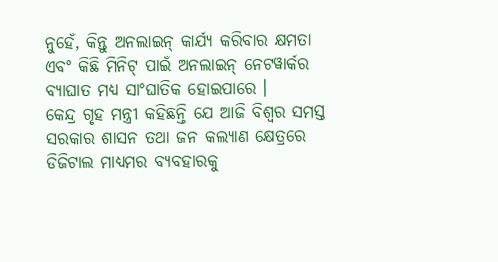ନୁହେଁ, କିନ୍ତୁ ଅନଲାଇନ୍ କାର୍ଯ୍ୟ କରିବାର କ୍ଷମତା ଏବଂ କିଛି ମିନିଟ୍ ପାଇଁ ଅନଲାଇନ୍ ନେଟୱାର୍କର ବ୍ୟାଘାତ ମଧ୍ୟ ସାଂଘାତିକ ହୋଇପାରେ ।
କେନ୍ଦ୍ର ଗୃହ ମନ୍ତ୍ରୀ କହିଛନ୍ତି ଯେ ଆଜି ବିଶ୍ୱର ସମସ୍ତ ସରକାର ଶାସନ ତଥା ଜନ କଲ୍ୟାଣ କ୍ଷେତ୍ରରେ ଡିଜିଟାଲ ମାଧ୍ୟମର ବ୍ୟବହାରକୁ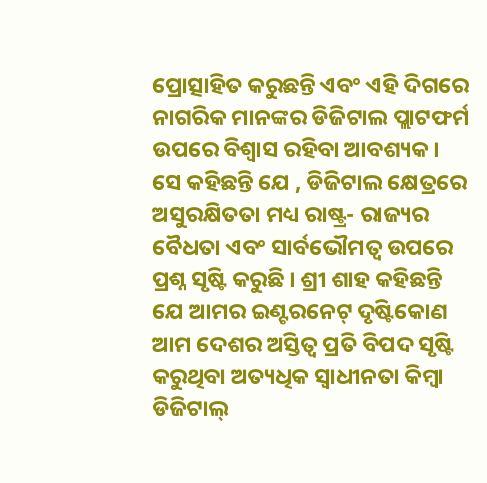ପ୍ରୋତ୍ସାହିତ କରୁଛନ୍ତି ଏବଂ ଏହି ଦିଗରେ ନାଗରିକ ମାନଙ୍କର ଡିଜିଟାଲ ପ୍ଲାଟଫର୍ମ ଉପରେ ବିଶ୍ୱାସ ରହିବା ଆବଶ୍ୟକ । ସେ କହିଛନ୍ତି ଯେ , ଡିଜିଟାଲ କ୍ଷେତ୍ରରେ ଅସୁରକ୍ଷିତତା ମଧ୍ୟ ରାଷ୍ଟ୍ର- ରାଜ୍ୟର ବୈଧତା ଏବଂ ସାର୍ବଭୌମତ୍ୱ ଉପରେ ପ୍ରଶ୍ନ ସୃଷ୍ଟି କରୁଛି । ଶ୍ରୀ ଶାହ କହିଛନ୍ତି ଯେ ଆମର ଇଣ୍ଟରନେଟ୍ ଦୃଷ୍ଟିକୋଣ ଆମ ଦେଶର ଅସ୍ତିତ୍ୱ ପ୍ରତି ବିପଦ ସୃଷ୍ଟି କରୁଥିବା ଅତ୍ୟଧିକ ସ୍ୱାଧୀନତା କିମ୍ବା ଡିଜିଟାଲ୍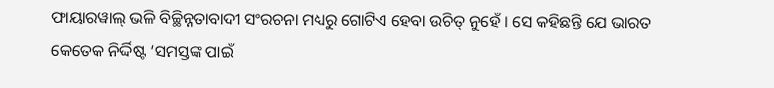ଫାୟାରୱାଲ୍ ଭଳି ବିଚ୍ଛିନ୍ନତାବାଦୀ ସଂରଚନା ମଧ୍ୟରୁ ଗୋଟିଏ ହେବା ଉଚିତ୍ ନୁହେଁ । ସେ କହିଛନ୍ତି ଯେ ଭାରତ କେତେକ ନିର୍ଦ୍ଦିଷ୍ଟ ‘ସମସ୍ତଙ୍କ ପାଇଁ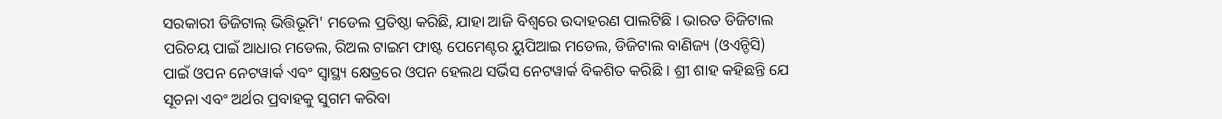ସରକାରୀ ଡିଜିଟାଲ୍ ଭିତ୍ତିଭୂମି' ମଡେଲ ପ୍ରତିଷ୍ଠା କରିଛି, ଯାହା ଆଜି ବିଶ୍ୱରେ ଉଦାହରଣ ପାଲଟିଛି । ଭାରତ ଡିଜିଟାଲ ପରିଚୟ ପାଇଁ ଆଧାର ମଡେଲ, ରିଅଲ ଟାଇମ ଫାଷ୍ଟ ପେମେଣ୍ଟର ୟୁପିଆଇ ମଡେଲ, ଡିଜିଟାଲ ବାଣିଜ୍ୟ (ଓଏନ୍ଡିସି) ପାଇଁ ଓପନ ନେଟୱାର୍କ ଏବଂ ସ୍ୱାସ୍ଥ୍ୟ କ୍ଷେତ୍ରରେ ଓପନ ହେଲଥ ସର୍ଭିସ ନେଟୱାର୍କ ବିକଶିତ କରିଛି । ଶ୍ରୀ ଶାହ କହିଛନ୍ତି ଯେ ସୂଚନା ଏବଂ ଅର୍ଥର ପ୍ରବାହକୁ ସୁଗମ କରିବା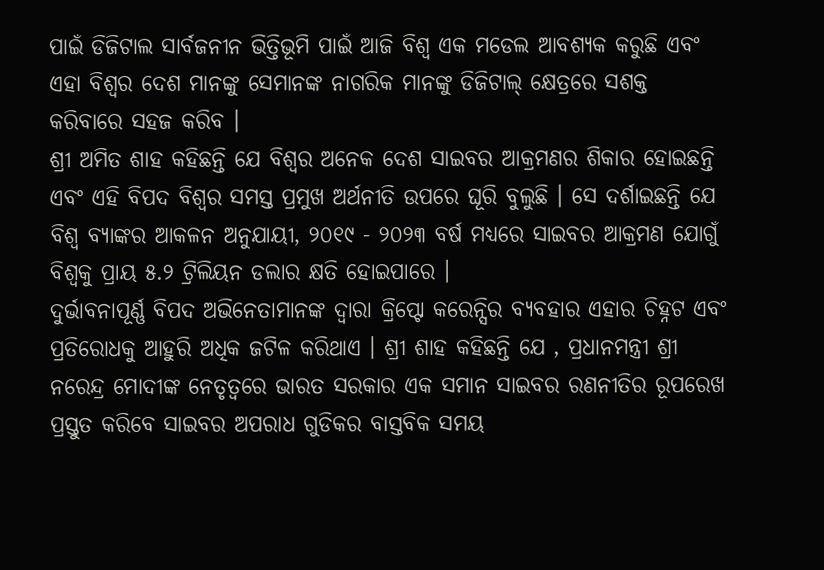ପାଇଁ ଡିଜିଟାଲ ସାର୍ବଜନୀନ ଭିତ୍ତିଭୂମି ପାଇଁ ଆଜି ବିଶ୍ୱ ଏକ ମଡେଲ ଆବଶ୍ୟକ କରୁଛି ଏବଂ ଏହା ବିଶ୍ୱର ଦେଶ ମାନଙ୍କୁ ସେମାନଙ୍କ ନାଗରିକ ମାନଙ୍କୁ ଡିଜିଟାଲ୍ କ୍ଷେତ୍ରରେ ସଶକ୍ତ କରିବାରେ ସହଜ କରିବ ।
ଶ୍ରୀ ଅମିତ ଶାହ କହିଛନ୍ତି ଯେ ବିଶ୍ୱର ଅନେକ ଦେଶ ସାଇବର ଆକ୍ରମଣର ଶିକାର ହୋଇଛନ୍ତି ଏବଂ ଏହି ବିପଦ ବିଶ୍ୱର ସମସ୍ତ ପ୍ରମୁଖ ଅର୍ଥନୀତି ଉପରେ ଘୂରି ବୁଲୁଛି । ସେ ଦର୍ଶାଇଛନ୍ତି ଯେ ବିଶ୍ୱ ବ୍ୟାଙ୍କର ଆକଳନ ଅନୁଯାୟୀ, ୨୦୧୯ - ୨୦୨୩ ବର୍ଷ ମଧ୍ୟରେ ସାଇବର ଆକ୍ରମଣ ଯୋଗୁଁ ବିଶ୍ୱକୁ ପ୍ରାୟ ୫.୨ ଟ୍ରିଲିୟନ ଡଲାର କ୍ଷତି ହୋଇପାରେ ।
ଦୁର୍ଭାବନାପୂର୍ଣ୍ଣ ବିପଦ ଅଭିନେତାମାନଙ୍କ ଦ୍ୱାରା କ୍ରିପ୍ଟୋ କରେନ୍ସିର ବ୍ୟବହାର ଏହାର ଚିହ୍ନଟ ଏବଂ ପ୍ରତିରୋଧକୁ ଆହୁରି ଅଧିକ ଜଟିଳ କରିଥାଏ । ଶ୍ରୀ ଶାହ କହିଛନ୍ତି ଯେ , ପ୍ରଧାନମନ୍ତ୍ରୀ ଶ୍ରୀ ନରେନ୍ଦ୍ର ମୋଦୀଙ୍କ ନେତୃତ୍ୱରେ ଭାରତ ସରକାର ଏକ ସମାନ ସାଇବର ରଣନୀତିର ରୂପରେଖ ପ୍ରସ୍ତୁତ କରିବେ ସାଇବର ଅପରାଧ ଗୁଡିକର ବାସ୍ତବିକ ସମୟ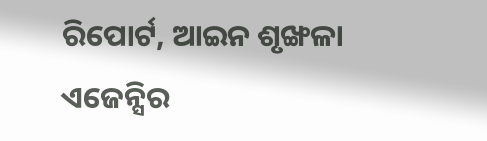ରିପୋର୍ଟ, ଆଇନ ଶୃଙ୍ଖଳା ଏଜେନ୍ସିର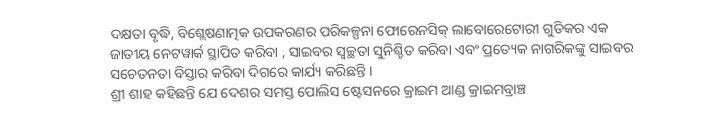ଦକ୍ଷତା ବୃଦ୍ଧି, ବିଶ୍ଲେଷଣାତ୍ମକ ଉପକରଣର ପରିକଳ୍ପନା ଫୋରେନସିକ୍ ଲାବୋରେଟୋରୀ ଗୁଡିକର ଏକ ଜାତୀୟ ନେଟୱାର୍କ ସ୍ଥାପିତ କରିବା , ସାଇବର ସ୍ୱଚ୍ଛତା ସୁନିଶ୍ଚିତ କରିବା ଏବଂ ପ୍ରତ୍ୟେକ ନାଗରିକଙ୍କୁ ସାଇବର ସଚେତନତା ବିସ୍ତାର କରିବା ଦିଗରେ କାର୍ଯ୍ୟ କରିଛନ୍ତି ।
ଶ୍ରୀ ଶାହ କହିଛନ୍ତି ଯେ ଦେଶର ସମସ୍ତ ପୋଲିସ ଷ୍ଟେସନରେ କ୍ରାଇମ ଆଣ୍ଡ କ୍ରାଇମବ୍ରାଞ୍ଚ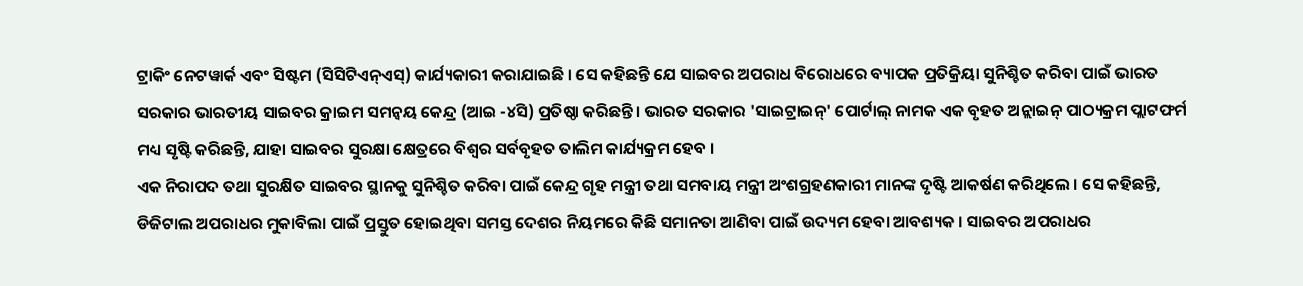ଟ୍ରାକିଂ ନେଟୱାର୍କ ଏବଂ ସିଷ୍ଟମ (ସିସିଟିଏନ୍ଏସ୍) କାର୍ଯ୍ୟକାରୀ କରାଯାଇଛି । ସେ କହିଛନ୍ତି ଯେ ସାଇବର ଅପରାଧ ବିରୋଧରେ ବ୍ୟାପକ ପ୍ରତିକ୍ରିୟା ସୁନିଶ୍ଚିତ କରିବା ପାଇଁ ଭାରତ ସରକାର ଭାରତୀୟ ସାଇବର କ୍ରାଇମ ସମନ୍ୱୟ କେନ୍ଦ୍ର (ଆଇ -୪ସି) ପ୍ରତିଷ୍ଠା କରିଛନ୍ତି । ଭାରତ ସରକାର 'ସାଇଟ୍ରାଇନ୍' ପୋର୍ଟାଲ୍ ନାମକ ଏକ ବୃହତ ଅନ୍ଲାଇନ୍ ପାଠ୍ୟକ୍ରମ ପ୍ଲାଟଫର୍ମ ମଧ୍ୟ ସୃଷ୍ଟି କରିଛନ୍ତି, ଯାହା ସାଇବର ସୁରକ୍ଷା କ୍ଷେତ୍ରରେ ବିଶ୍ୱର ସର୍ବବୃହତ ତାଲିମ କାର୍ଯ୍ୟକ୍ରମ ହେବ ।
ଏକ ନିରାପଦ ତଥା ସୁରକ୍ଷିତ ସାଇବର ସ୍ଥାନକୁ ସୁନିଶ୍ଚିତ କରିବା ପାଇଁ କେନ୍ଦ୍ର ଗୃହ ମନ୍ତ୍ରୀ ତଥା ସମବାୟ ମନ୍ତ୍ରୀ ଅଂଶଗ୍ରହଣକାରୀ ମାନଙ୍କ ଦୃଷ୍ଟି ଆକର୍ଷଣ କରିଥିଲେ । ସେ କହିଛନ୍ତି, ଡିଜିଟାଲ ଅପରାଧର ମୁକାବିଲା ପାଇଁ ପ୍ରସ୍ତୁତ ହୋଇଥିବା ସମସ୍ତ ଦେଶର ନିୟମରେ କିଛି ସମାନତା ଆଣିବା ପାଇଁ ଉଦ୍ୟମ ହେବା ଆବଶ୍ୟକ । ସାଇବର ଅପରାଧର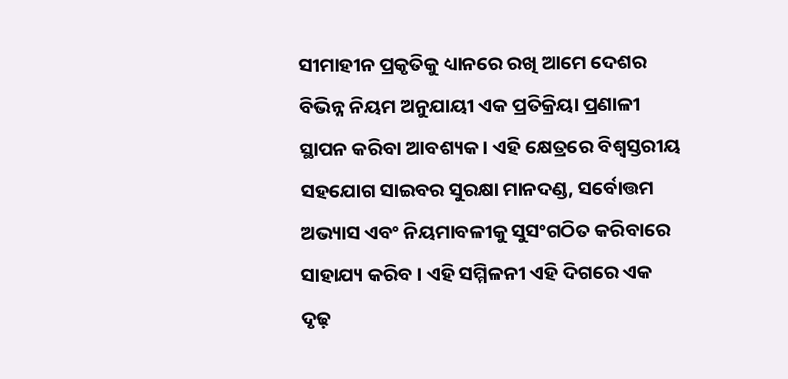ସୀମାହୀନ ପ୍ରକୃତିକୁ ଧ୍ୟାନରେ ରଖି ଆମେ ଦେଶର ବିଭିନ୍ନ ନିୟମ ଅନୁଯାୟୀ ଏକ ପ୍ରତିକ୍ରିୟା ପ୍ରଣାଳୀ ସ୍ଥାପନ କରିବା ଆବଶ୍ୟକ । ଏହି କ୍ଷେତ୍ରରେ ବିଶ୍ୱସ୍ତରୀୟ ସହଯୋଗ ସାଇବର ସୁରକ୍ଷା ମାନଦଣ୍ଡ, ସର୍ବୋତ୍ତମ ଅଭ୍ୟାସ ଏବଂ ନିୟମାବଳୀକୁ ସୁସଂଗଠିତ କରିବାରେ ସାହାଯ୍ୟ କରିବ । ଏହି ସମ୍ମିଳନୀ ଏହି ଦିଗରେ ଏକ ଦୃଢ଼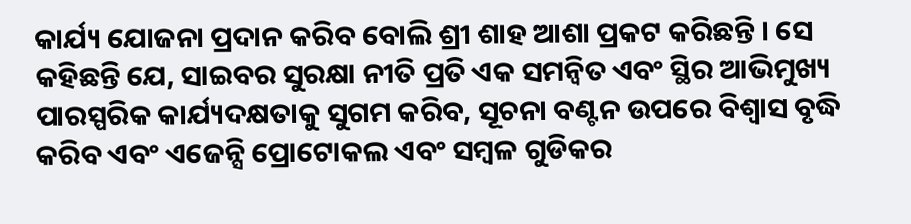କାର୍ଯ୍ୟ ଯୋଜନା ପ୍ରଦାନ କରିବ ବୋଲି ଶ୍ରୀ ଶାହ ଆଶା ପ୍ରକଟ କରିଛନ୍ତି । ସେ କହିଛନ୍ତି ଯେ, ସାଇବର ସୁରକ୍ଷା ନୀତି ପ୍ରତି ଏକ ସମନ୍ୱିତ ଏବଂ ସ୍ଥିର ଆଭିମୁଖ୍ୟ ପାରସ୍ପରିକ କାର୍ଯ୍ୟଦକ୍ଷତାକୁ ସୁଗମ କରିବ, ସୂଚନା ବଣ୍ଟନ ଉପରେ ବିଶ୍ୱାସ ବୃଦ୍ଧି କରିବ ଏବଂ ଏଜେନ୍ସି ପ୍ରୋଟୋକଲ ଏବଂ ସମ୍ବଳ ଗୁଡିକର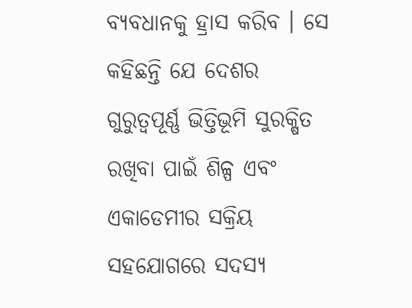ବ୍ୟବଧାନକୁ ହ୍ରାସ କରିବ । ସେ କହିଛନ୍ତି ଯେ ଦେଶର ଗୁରୁତ୍ୱପୂର୍ଣ୍ଣ ଭିତ୍ତିଭୂମି ସୁରକ୍ଷିତ ରଖିବା ପାଇଁ ଶିଳ୍ପ ଏବଂ ଏକାଡେମୀର ସକ୍ରିୟ ସହଯୋଗରେ ସଦସ୍ୟ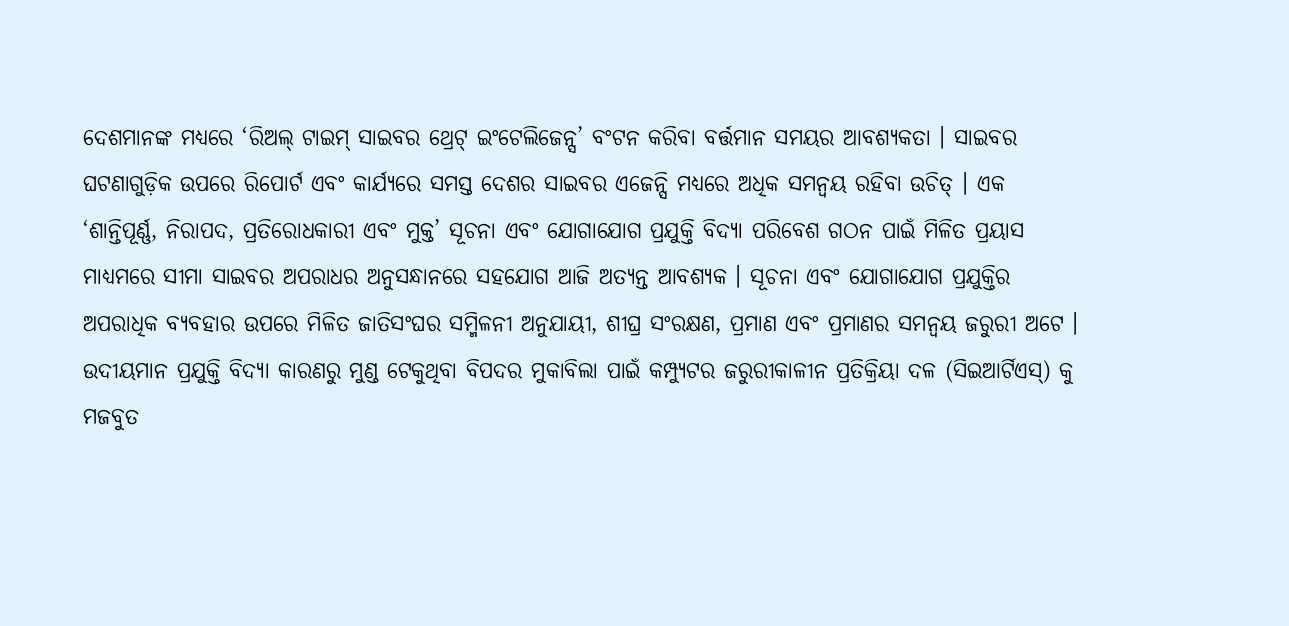ଦେଶମାନଙ୍କ ମଧ୍ୟରେ ‘ରିଅଲ୍ ଟାଇମ୍ ସାଇବର ଥ୍ରେଟ୍ ଇଂଟେଲିଜେନ୍ସ’ ବଂଟନ କରିବା ବର୍ତ୍ତମାନ ସମୟର ଆବଶ୍ୟକତା । ସାଇବର ଘଟଣାଗୁଡ଼ିକ ଉପରେ ରିପୋର୍ଟ ଏବଂ କାର୍ଯ୍ୟରେ ସମସ୍ତ ଦେଶର ସାଇବର ଏଜେନ୍ସି ମଧ୍ୟରେ ଅଧିକ ସମନ୍ୱୟ ରହିବା ଉଚିତ୍ । ଏକ ‘ଶାନ୍ତିପୂର୍ଣ୍ଣ, ନିରାପଦ, ପ୍ରତିରୋଧକାରୀ ଏବଂ ମୁକ୍ତ’ ସୂଚନା ଏବଂ ଯୋଗାଯୋଗ ପ୍ରଯୁକ୍ତି ବିଦ୍ୟା ପରିବେଶ ଗଠନ ପାଇଁ ମିଳିତ ପ୍ରୟାସ ମାଧ୍ୟମରେ ସୀମା ସାଇବର ଅପରାଧର ଅନୁସନ୍ଧାନରେ ସହଯୋଗ ଆଜି ଅତ୍ୟନ୍ତ ଆବଶ୍ୟକ । ସୂଚନା ଏବଂ ଯୋଗାଯୋଗ ପ୍ରଯୁକ୍ତିର ଅପରାଧିକ ବ୍ୟବହାର ଉପରେ ମିଳିତ ଜାତିସଂଘର ସମ୍ମିଳନୀ ଅନୁଯାୟୀ, ଶୀଘ୍ର ସଂରକ୍ଷଣ, ପ୍ରମାଣ ଏବଂ ପ୍ରମାଣର ସମନ୍ୱୟ ଜରୁରୀ ଅଟେ । ଉଦୀୟମାନ ପ୍ରଯୁକ୍ତି ବିଦ୍ୟା କାରଣରୁ ମୁଣ୍ଡ ଟେକୁଥିବା ବିପଦର ମୁକାବିଲା ପାଇଁ କମ୍ପ୍ୟୁଟର ଜରୁରୀକାଳୀନ ପ୍ରତିକ୍ରିୟା ଦଳ (ସିଇଆର୍ଟିଏସ୍) କୁ ମଜବୁତ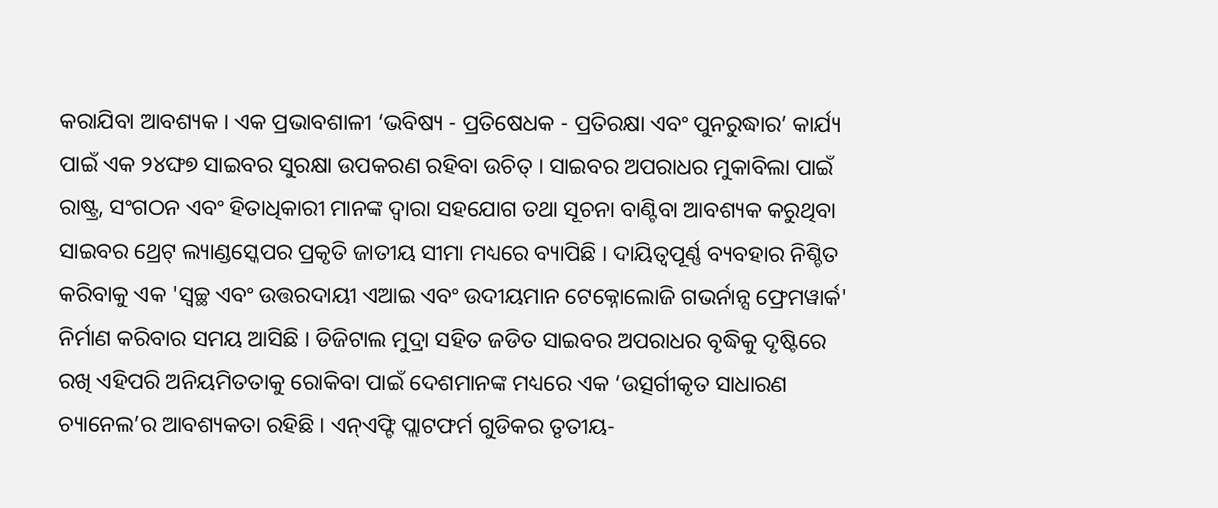କରାଯିବା ଆବଶ୍ୟକ । ଏକ ପ୍ରଭାବଶାଳୀ ‘ଭବିଷ୍ୟ - ପ୍ରତିଷେଧକ - ପ୍ରତିରକ୍ଷା ଏବଂ ପୁନରୁଦ୍ଧାର’ କାର୍ଯ୍ୟ ପାଇଁ ଏକ ୨୪ଙ୍ଘ୭ ସାଇବର ସୁରକ୍ଷା ଉପକରଣ ରହିବା ଉଚିତ୍ । ସାଇବର ଅପରାଧର ମୁକାବିଲା ପାଇଁ ରାଷ୍ଟ୍ର, ସଂଗଠନ ଏବଂ ହିତାଧିକାରୀ ମାନଙ୍କ ଦ୍ୱାରା ସହଯୋଗ ତଥା ସୂଚନା ବାଣ୍ଟିବା ଆବଶ୍ୟକ କରୁଥିବା ସାଇବର ଥ୍ରେଟ୍ ଲ୍ୟାଣ୍ଡସ୍କେପର ପ୍ରକୃତି ଜାତୀୟ ସୀମା ମଧ୍ୟରେ ବ୍ୟାପିଛି । ଦାୟିତ୍ୱପୂର୍ଣ୍ଣ ବ୍ୟବହାର ନିଶ୍ଚିତ କରିବାକୁ ଏକ 'ସ୍ୱଚ୍ଛ ଏବଂ ଉତ୍ତରଦାୟୀ ଏଆଇ ଏବଂ ଉଦୀୟମାନ ଟେକ୍ନୋଲୋଜି ଗଭର୍ନାନ୍ସ ଫ୍ରେମୱାର୍କ' ନିର୍ମାଣ କରିବାର ସମୟ ଆସିଛି । ଡିଜିଟାଲ ମୁଦ୍ରା ସହିତ ଜଡିତ ସାଇବର ଅପରାଧର ବୃଦ୍ଧିକୁ ଦୃଷ୍ଟିରେ ରଖି ଏହିପରି ଅନିୟମିତତାକୁ ରୋକିବା ପାଇଁ ଦେଶମାନଙ୍କ ମଧ୍ୟରେ ଏକ ‘ଉତ୍ସର୍ଗୀକୃତ ସାଧାରଣ ଚ୍ୟାନେଲ’ର ଆବଶ୍ୟକତା ରହିଛି । ଏନ୍ଏଫ୍ଟି ପ୍ଲାଟଫର୍ମ ଗୁଡିକର ତୃତୀୟ-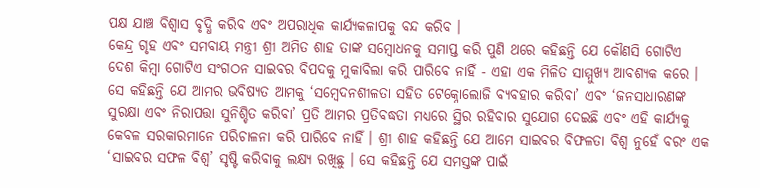ପକ୍ଷ ଯାଞ୍ଚ ବିଶ୍ୱାସ ବୃଦ୍ଧି କରିବ ଏବଂ ଅପରାଧିକ କାର୍ଯ୍ୟକଳାପକୁ ବନ୍ଦ କରିବ ।
କେନ୍ଦ୍ର ଗୃହ ଏବଂ ସମବାୟ ମନ୍ତ୍ରୀ ଶ୍ରୀ ଅମିତ ଶାହ ତାଙ୍କ ସମ୍ବୋଧନକୁ ସମାପ୍ତ କରି ପୁଣି ଥରେ କହିଛନ୍ତି ଯେ କୌଣସି ଗୋଟିଏ ଦେଶ କିମ୍ବା ଗୋଟିଏ ସଂଗଠନ ସାଇବର ବିପଦକୁ ମୁକାବିଲା କରି ପାରିବେ ନାହିଁ - ଏହା ଏକ ମିଳିତ ସାମ୍ମୁଖ୍ୟ ଆବଶ୍ୟକ କରେ । ସେ କହିଛନ୍ତି ଯେ ଆମର ଭବିଷ୍ୟତ ଆମକୁ ‘ସମ୍ବେଦନଶୀଳତା ସହିତ ଟେକ୍ନୋଲୋଜି ବ୍ୟବହାର କରିବା’ ଏବଂ ‘ଜନସାଧାରଣଙ୍କ ସୁରକ୍ଷା ଏବଂ ନିରାପତ୍ତା ସୁନିଶ୍ଚିତ କରିବା’ ପ୍ରତି ଆମର ପ୍ରତିବଦ୍ଧତା ମଧ୍ୟରେ ସ୍ଥିର ରହିବାର ସୁଯୋଗ ଦେଇଛି ଏବଂ ଏହି କାର୍ଯ୍ୟକୁ କେବଳ ସରକାରମାନେ ପରିଚାଳନା କରି ପାରିବେ ନାହିଁ । ଶ୍ରୀ ଶାହ କହିଛନ୍ତି ଯେ ଆମେ ସାଇବର ବିଫଳତା ବିଶ୍ୱ ନୁହେଁ ବରଂ ଏକ ‘ସାଇବର ସଫଳ ବିଶ୍ୱ’ ସୃଷ୍ଟି କରିବାକୁ ଲକ୍ଷ୍ୟ ରଖିଛୁ । ସେ କହିଛନ୍ତି ଯେ ସମସ୍ତଙ୍କ ପାଇଁ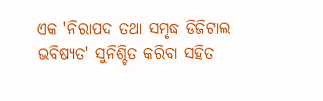ଏକ 'ନିରାପଦ ତଥା ସମୃଦ୍ଧ ଡିଜିଟାଲ ଭବିଷ୍ୟତ' ସୁନିଶ୍ଚିତ କରିବା ସହିତ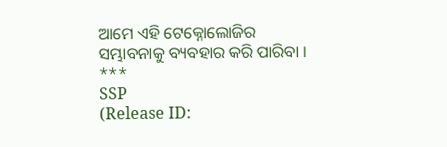ଆମେ ଏହି ଟେକ୍ନୋଲୋଜିର ସମ୍ଭାବନାକୁ ବ୍ୟବହାର କରି ପାରିବା ।
***
SSP
(Release ID: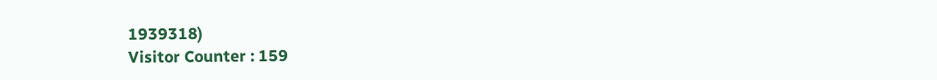1939318)
Visitor Counter : 159